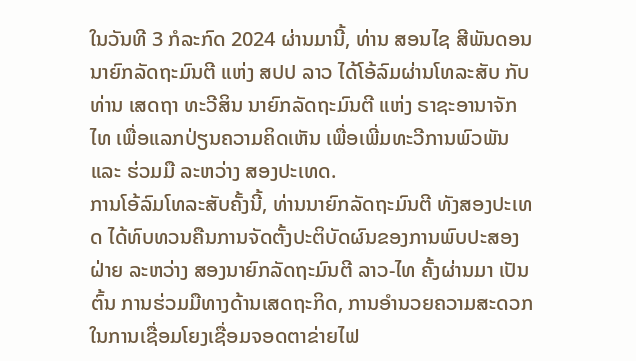ໃນວັນທີ 3 ກໍລະກົດ 2024 ຜ່ານມານີ້, ທ່ານ ສອນໄຊ ສີພັນດອນ ນາຍົກລັດຖະມົນຕີ ແຫ່ງ ສປປ ລາວ ໄດ້ໂອ້ລົມຜ່ານໂທລະສັບ ກັບທ່ານ ເສດຖາ ທະວີສິນ ນາຍົກລັດຖະມົນຕີ ແຫ່ງ ຣາຊະອານາຈັກໄທ ເພື່ອແລກປ່ຽນຄວາມຄິດເຫັນ ເພື່ອເພີ່ມທະວີການພົວພັນ ແລະ ຮ່ວມມື ລະຫວ່າງ ສອງປະເທດ.
ການໂອ້ລົມໂທລະສັບຄັ້ງນີ້, ທ່ານນາຍົກລັດຖະມົນຕີ ທັງສອງປະເທດ ໄດ້ທົບທວນຄືນການຈັດຕັ້ງປະຕິບັດຜົນຂອງການພົບປະສອງຝ່າຍ ລະຫວ່າງ ສອງນາຍົກລັດຖະມົນຕີ ລາວ-ໄທ ຄັ້ງຜ່ານມາ ເປັນຕົ້ນ ການຮ່ວມມືທາງດ້ານເສດຖະກິດ, ການອໍານວຍຄວາມສະດວກ ໃນການເຊື່ອມໂຍງເຊື່ອມຈອດຕາຂ່າຍໄຟ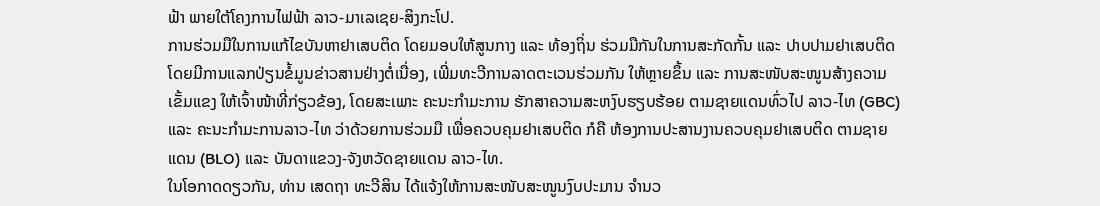ຟ້າ ພາຍໃຕ້ໂຄງການໄຟຟ້າ ລາວ-ມາເລເຊຍ-ສິງກະໂປ.
ການຮ່ວມມືໃນການແກ້ໄຂບັນຫາຢາເສບຕິດ ໂດຍມອບໃຫ້ສູນກາງ ແລະ ທ້ອງຖິ່ນ ຮ່ວມມືກັນໃນການສະກັດກັ້ນ ແລະ ປາບປາມຢາເສບຕິດ ໂດຍມີການແລກປ່ຽນຂໍ້ມູນຂ່າວສານຢ່າງຕໍ່ເນື່ອງ, ເພີ່ມທະວີການລາດຕະເວນຮ່ວມກັນ ໃຫ້ຫຼາຍຂຶ້ນ ແລະ ການສະໜັບສະໜູນສ້າງຄວາມເຂັ້ມແຂງ ໃຫ້ເຈົ້າໜ້າທີ່ກ່ຽວຂ້ອງ, ໂດຍສະເພາະ ຄະນະກໍາມະການ ຮັກສາຄວາມສະຫງົບຮຽບຮ້ອຍ ຕາມຊາຍແດນທົ່ວໄປ ລາວ-ໄທ (GBC) ແລະ ຄະນະກໍາມະການລາວ-ໄທ ວ່າດ້ວຍການຮ່ວມມື ເພື່ອຄວບຄຸມຢາເສບຕິດ ກໍຄື ຫ້ອງການປະສານງານຄວບຄຸມຢາເສບຕິດ ຕາມຊາຍແດນ (BLO) ແລະ ບັນດາແຂວງ-ຈັງຫວັດຊາຍແດນ ລາວ-ໄທ.
ໃນໂອກາດດຽວກັນ, ທ່ານ ເສດຖາ ທະວີສິນ ໄດ້ແຈ້ງໃຫ້ການສະໜັບສະໜູນງົບປະມານ ຈໍານວ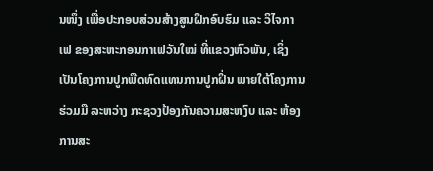ນໜຶ່ງ ເພື່ອປະກອບສ່ວນສ້າງສູນຝຶກອົບຮົມ ແລະ ວິໄຈກາເຟ ຂອງສະຫະກອນກາເຟວັນໃໝ່ ທີ່ແຂວງຫົວພັນ, ເຊິ່ງເປັນໂຄງການປູກພືດທົດແທນການປູກຝິ່ນ ພາຍໃຕ້ໂຄງການຮ່ວມມື ລະຫວ່າງ ກະຊວງປ້ອງກັນຄວາມສະຫງົບ ແລະ ຫ້ອງການສະ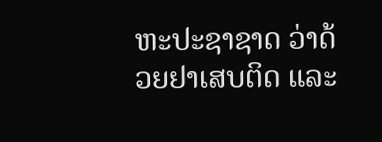ຫະປະຊາຊາດ ວ່າດ້ວຍຢາເສບຕິດ ແລະ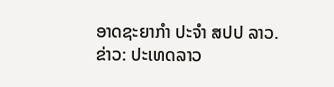ອາດຊະຍາກໍາ ປະຈໍາ ສປປ ລາວ.
ຂ່າວ: ປະເທດລາວ